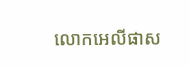លោកអេលីផាស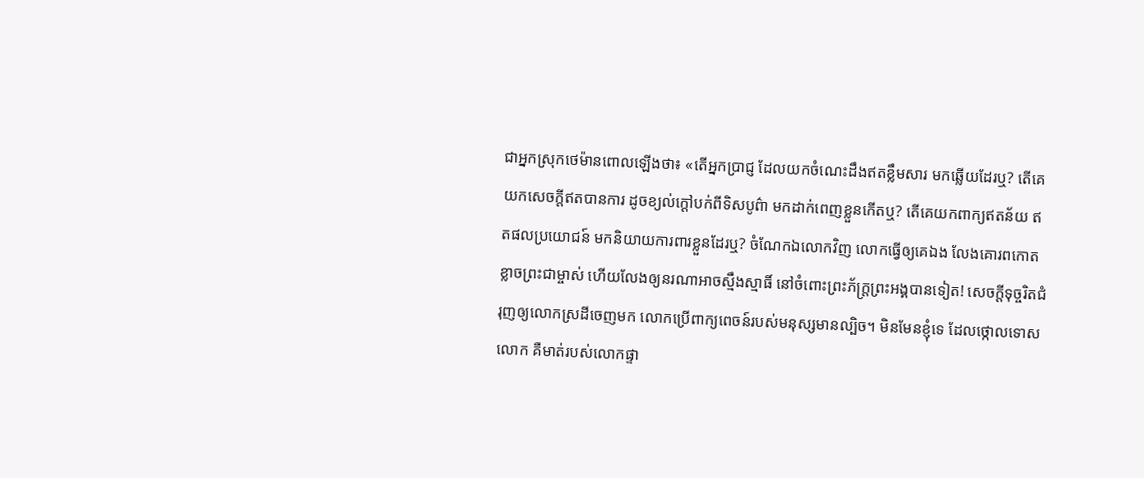ជាអ្នកស្រុកថេម៉ានពោលឡើងថា៖ «តើអ្នកប្រាជ្ញ ដែលយកចំណេះដឹងឥតខ្លឹមសារ មកឆ្លើយដែរឬ? តើគេយកសេចក្ដីឥតបានការ ដូចខ្យល់ក្ដៅបក់ពីទិសបូព៌ា មកដាក់ពេញខ្លួនកើតឬ? តើគេយកពាក្យឥតន័យ ឥតផលប្រយោជន៍ មកនិយាយការពារខ្លួនដែរឬ? ចំណែកឯលោកវិញ លោកធ្វើឲ្យគេឯង លែងគោរពកោតខ្លាចព្រះជាម្ចាស់ ហើយលែងឲ្យនរណាអាចស្មឹងស្មាធិ៍ នៅចំពោះព្រះភ័ក្ត្រព្រះអង្គបានទៀត! សេចក្ដីទុច្ចរិតជំរុញឲ្យលោកស្រដីចេញមក លោកប្រើពាក្យពេចន៍របស់មនុស្សមានល្បិច។ មិនមែនខ្ញុំទេ ដែលថ្កោលទោសលោក គឺមាត់របស់លោកផ្ទា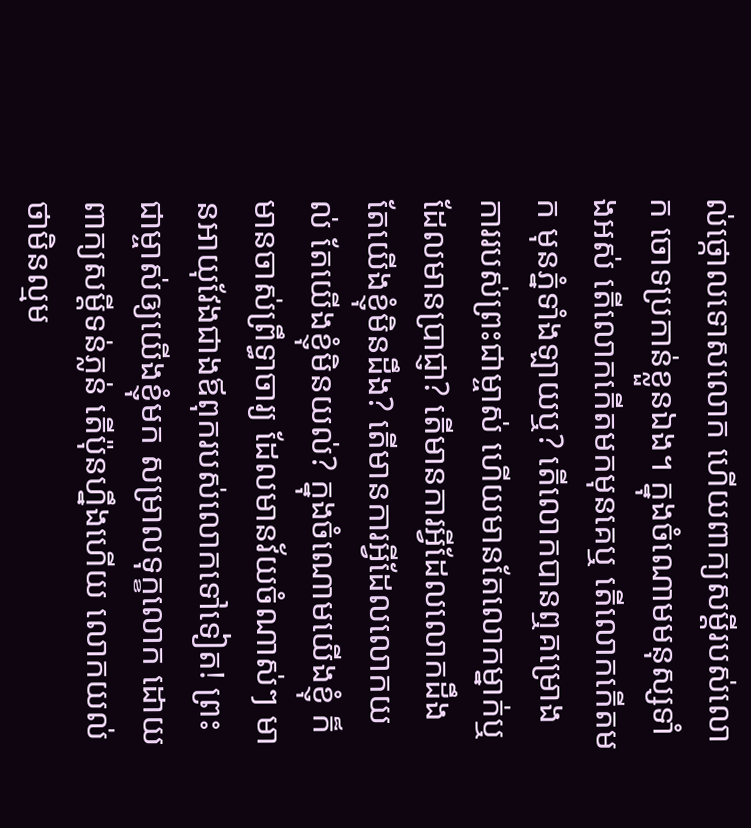ល់ថ្កោលទោសលោក ហើយពាក្យសម្ដីរបស់លោក ចោទប្រកាន់ខ្លួនឯង។ ក្នុងចំណោមមនុស្សទាំងអស់ តើលោកកើតមកមុនគេឬ តើលោកកើតមក មុនភ្នំទាំងឡាយឬ? តើលោកបានឮគម្រោងការរបស់ព្រះជាម្ចាស់ ហើយមានតែលោកម្នាក់ឬដែលមានប្រាជ្ញា? តើមានការអ្វីដែលលោកដឹង តែយើងខ្ញុំមិនដឹង? តើមានការអ្វីដែលលោកយល់ តែយើងខ្ញុំមិនយល់? ក្នុងចំណោមយើងខ្ញុំ ក៏មានចាស់ព្រឹទ្ធាចារ្យ ដែលមានវ័យចំណាស់ៗ មានអាយុវែងជាងឪពុករបស់លោកទៅទៀត! ព្រះជាម្ចាស់ឲ្យយើងខ្ញុំមក សម្រាលទុក្ខលោក ដោយពាក្យសម្ដីទន់ភ្លន់ តើប៉ុនហ្នឹងហើយ លោកយល់ថាមិនល្មម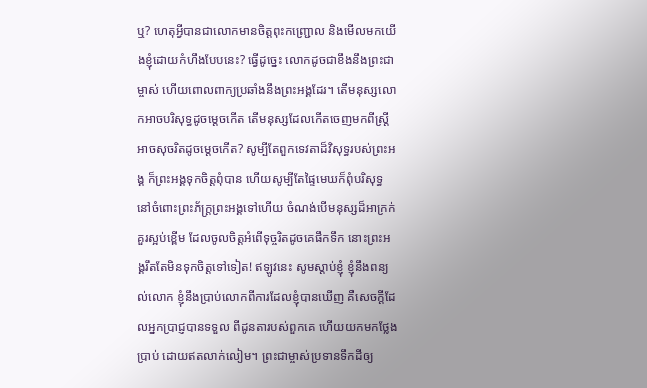ឬ? ហេតុអ្វីបានជាលោកមានចិត្តពុះកញ្ជ្រោល និងមើលមកយើងខ្ញុំដោយកំហឹងបែបនេះ? ធ្វើដូច្នេះ លោកដូចជាខឹងនឹងព្រះជាម្ចាស់ ហើយពោលពាក្យប្រឆាំងនឹងព្រះអង្គដែរ។ តើមនុស្សលោកអាចបរិសុទ្ធដូចម្ដេចកើត តើមនុស្សដែលកើតចេញមកពីស្ត្រី អាចសុចរិតដូចម្ដេចកើត? សូម្បីតែពួកទេវតាដ៏វិសុទ្ធរបស់ព្រះអង្គ ក៏ព្រះអង្គទុកចិត្តពុំបាន ហើយសូម្បីតែផ្ទៃមេឃក៏ពុំបរិសុទ្ធ នៅចំពោះព្រះភ័ក្ត្រព្រះអង្គទៅហើយ ចំណង់បើមនុស្សដ៏អាក្រក់ គួរស្អប់ខ្ពើម ដែលចូលចិត្តអំពើទុច្ចរិតដូចគេផឹកទឹក នោះព្រះអង្គរឹតតែមិនទុកចិត្តទៅទៀត! ឥឡូវនេះ សូមស្ដាប់ខ្ញុំ ខ្ញុំនឹងពន្យល់លោក ខ្ញុំនឹងប្រាប់លោកពីការដែលខ្ញុំបានឃើញ គឺសេចក្ដីដែលអ្នកប្រាជ្ញបានទទួល ពីដូនតារបស់ពួកគេ ហើយយកមកថ្លែងប្រាប់ ដោយឥតលាក់លៀម។ ព្រះជាម្ចាស់ប្រទានទឹកដីឲ្យ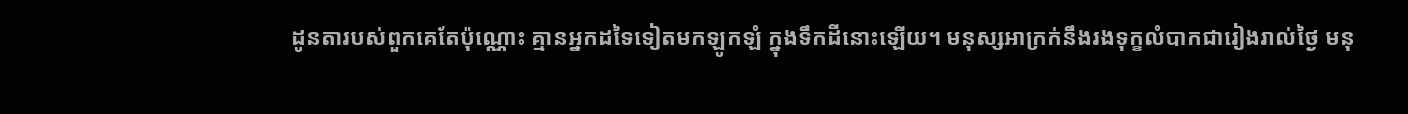ដូនតារបស់ពួកគេតែប៉ុណ្ណោះ គ្មានអ្នកដទៃទៀតមកឡូកឡំ ក្នុងទឹកដីនោះឡើយ។ មនុស្សអាក្រក់នឹងរងទុក្ខលំបាកជារៀងរាល់ថ្ងៃ មនុ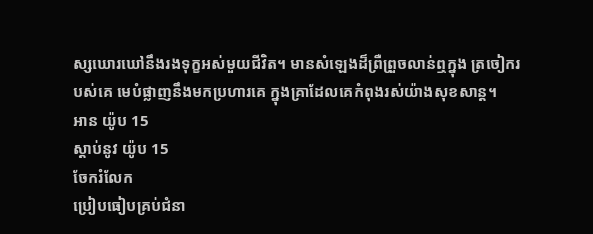ស្សឃោរឃៅនឹងរងទុក្ខអស់មួយជីវិត។ មានសំឡេងដ៏ព្រឺព្រួចលាន់ឮក្នុង ត្រចៀករបស់គេ មេបំផ្លាញនឹងមកប្រហារគេ ក្នុងគ្រាដែលគេកំពុងរស់យ៉ាងសុខសាន្ត។
អាន យ៉ូប 15
ស្ដាប់នូវ យ៉ូប 15
ចែករំលែក
ប្រៀបធៀបគ្រប់ជំនា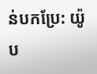ន់បកប្រែ: យ៉ូប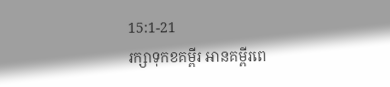15:1-21
រក្សាទុកខគម្ពីរ អានគម្ពីរពេ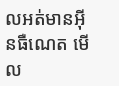លអត់មានអ៊ីនធឺណេត មើល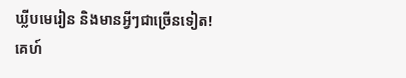ឃ្លីបមេរៀន និងមានអ្វីៗជាច្រើនទៀត!
គេហ៍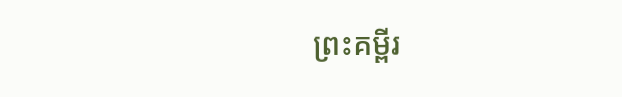ព្រះគម្ពីរ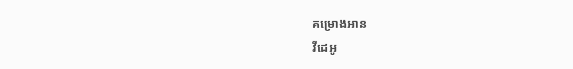គម្រោងអាន
វីដេអូ